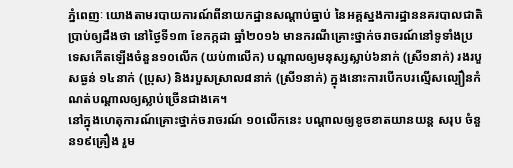ភ្នំពេញៈ យោងតាមរបាយការណ៍ពីនាយកដ្ឋានសណ្តាប់ធ្នាប់ នៃអគ្គស្នងការដ្ឋាននគរបាលជាតិប្រាប់ឲ្យដឹងថា នៅថ្ងៃទី១៣ ខែកក្កដា ឆ្នាំ២០១៦ មានករណីគ្រោះថ្នាក់ចរាចរណ៍នៅទូទាំងប្រទេសកើតឡើងចំនួន១០លើក (យប់៣លើក) បណ្តាលឲ្យមនុស្សស្លាប់៦នាក់ (ស្រី១នាក់) រងរបួសធ្ងន់ ១៤នាក់ (ប្រុស) និងរបួសស្រាល៨នាក់ (ស្រី១នាក់) ក្នុងនោះការបើកបរល្មើសល្បឿនកំណត់បណ្តាលឲ្យស្លាប់ច្រើនជាងគេ។
នៅក្នុងហេតុការណ៍គ្រោះថ្នាក់ចរាចរណ៍ ១០លើកនេះ បណ្តាលឲ្យខូចខាតយានយន្ត សរុប ចំនួន១៩គ្រឿង រួម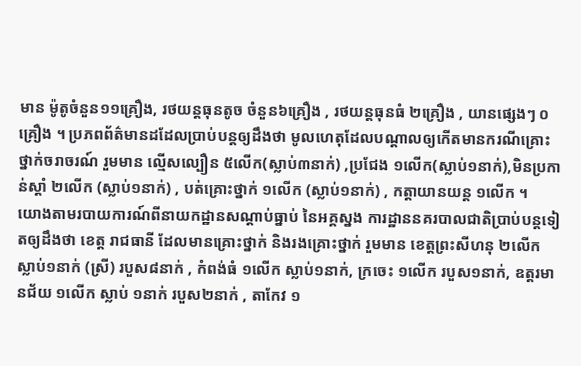មាន ម៉ូតូចំនួន១១គ្រឿង, រថយន្តធុនតូច ចំនួន៦គ្រឿង , រថយន្តធុនធំ ២គ្រឿង , យានផ្សេងៗ ០គ្រឿង ។ ប្រភពព័ត៌មានដដែលប្រាប់បន្តឲ្យដឹងថា មូលហេតុដែលបណ្តាលឲ្យកើតមានករណីគ្រោះថ្នាក់ចរាចរណ៍ រួមមាន ល្មើសល្បឿន ៥លើក(ស្លាប់៣នាក់) ,ប្រជែង ១លើក(ស្លាប់១នាក់),មិនប្រកាន់ស្តាំ ២លើក (ស្លាប់១នាក់) , បត់គ្រោះថ្នាក់ ១លើក (ស្លាប់១នាក់) , កត្តាយានយន្ត ១លើក ។
យោងតាមរបាយការណ៍ពីនាយកដ្ឋានសណ្តាប់ធ្នាប់ នៃអគ្គស្នង ការដ្ឋាននគរបាលជាតិប្រាប់បន្តទៀតឲ្យដឹងថា ខេត្ត រាជធានី ដែលមានគ្រោះថ្នាក់ និងរងគ្រោះថ្នាក់ រួមមាន ខេត្តព្រះសីហនុ ២លើក ស្លាប់១នាក់ (ស្រី) របួស៨នាក់ , កំពង់ធំ ១លើក ស្លាប់១នាក់, ក្រចេះ ១លើក របួស១នាក់, ឧត្តរមានជ័យ ១លើក ស្លាប់ ១នាក់ របួស២នាក់ , តាកែវ ១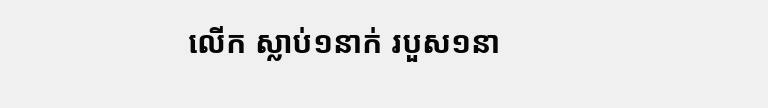លើក ស្លាប់១នាក់ របួស១នា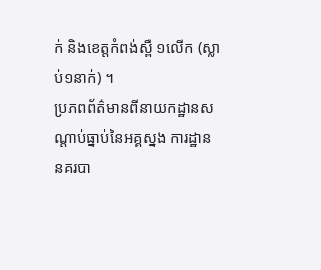ក់ និងខេត្តកំពង់ស្ពឺ ១លើក (ស្លាប់១នាក់) ។
ប្រភពព័ត៌មានពីនាយកដ្ឋានសណ្តាប់ធ្នាប់នៃអគ្គស្នង ការដ្ឋាននគរបា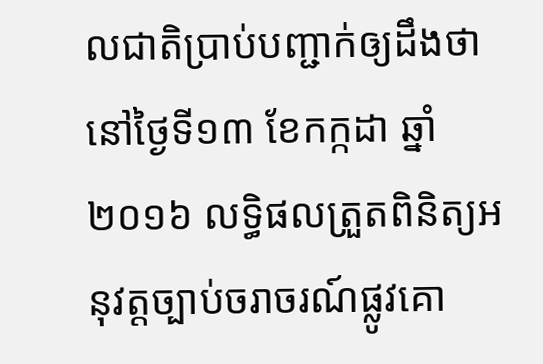លជាតិប្រាប់បញ្ជាក់ឲ្យដឹងថា នៅថ្ងៃទី១៣ ខែកក្កដា ឆ្នាំ២០១៦ លទ្ធិផលត្រួតពិនិត្យអនុវត្តច្បាប់ចរាចរណ៍ផ្លូវគោ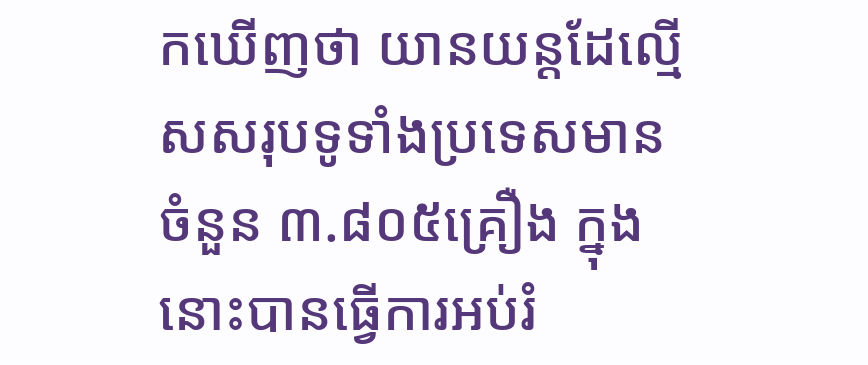កឃើញថា យានយន្តដែល្មើសសរុបទូទាំងប្រទេសមាន ចំនួន ៣.៨០៥គ្រឿង ក្នុងនោះបានធ្វើការអប់រំ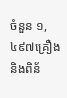ចំនួន ១,៤៩៧គ្រឿង និងពិន័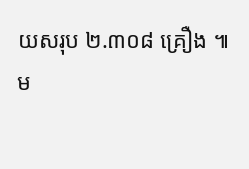យសរុប ២.៣០៨ គ្រឿង ៕
ម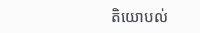តិយោបល់